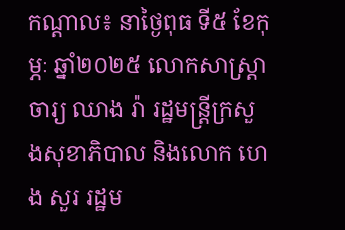កណ្តាល៖ នាថ្ងៃពុធ ទី៥ ខែកុម្ភៈ ឆ្នាំ២០២៥ លោកសាស្រ្តាចារ្យ ឈាង រ៉ា រដ្ឋមន្រ្តីក្រសួងសុខាភិបាល និងលោក ហេង សួរ រដ្ឋម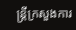ន្រ្តីក្រសួងការ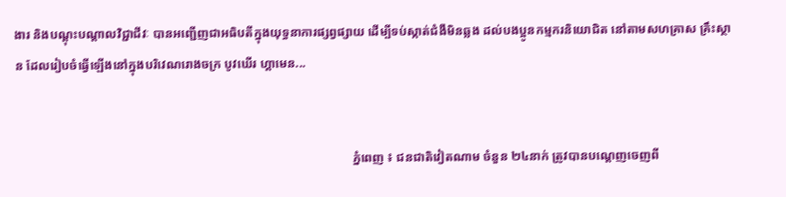ងារ និងបណ្តុះបណ្តាលវិជ្ជាជីវៈ បានអញ្ជើញជាអធិបតីក្នុងយុទ្ធនាការផ្សព្វផ្សាយ ដើម្បីទប់ស្កាត់ជំងឺមិនឆ្លង ដល់បងប្អូនកម្មករនិយោជិត នៅតាមសហគ្រាស គ្រឹះស្ថាន ដែលរៀបចំធ្វើឡើងនៅក្នុងបរិវេណរោងចក្រ បូវឃើរ ហ្គាមេន...


                                                                                                            ភ្នំពេញ ៖ ជនជាតិវៀតណាម ចំនួន ២៤នាក់ ត្រូវបានបណ្ដេញចេញពី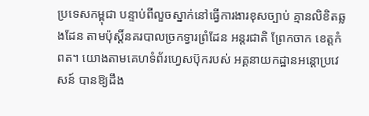ប្រទេសកម្ពុជា បន្ទាប់ពីលួចស្នាក់នៅធ្វើការងារខុសច្បាប់ គ្មានលិខិតឆ្លងដែន តាមប៉ុស្ដិ៍នគរបាលច្រកទ្វារព្រំដែន អន្តរជាតិ ព្រែកចាក ខេត្តកំពត។ យោងតាមគេហទំព័រហ្វេសប៊ុករបស់ អគ្គនាយកដ្ឋានអន្តោប្រវេសន៍ បានឱ្យដឹង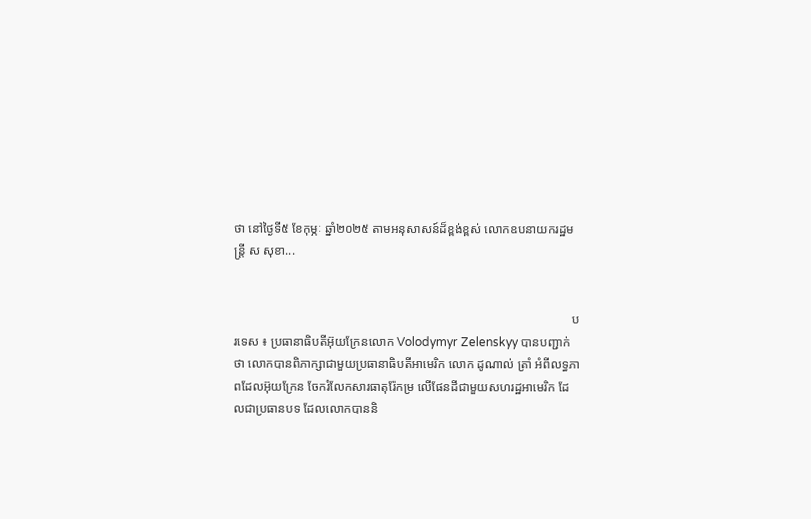ថា នៅថ្ងៃទី៥ ខែកុម្ភៈ ឆ្នាំ២០២៥ តាមអនុសាសន៍ដ៏ខ្ពង់ខ្ពស់ លោកឧបនាយករដ្ឋមន្ត្រី ស សុខា...


                                                                                                            បរទេស ៖ ប្រធានាធិបតីអ៊ុយក្រែនលោក Volodymyr Zelenskyy បានបញ្ជាក់ថា លោកបានពិភាក្សាជាមួយប្រធានាធិបតីអាមេរិក លោក ដូណាល់ ត្រាំ អំពីលទ្ធភាពដែលអ៊ុយក្រែន ចែករំលែកសារធាតុរ៉ែកម្រ លើផែនដីជាមួយសហរដ្ឋអាមេរិក ដែលជាប្រធានបទ ដែលលោកបាននិ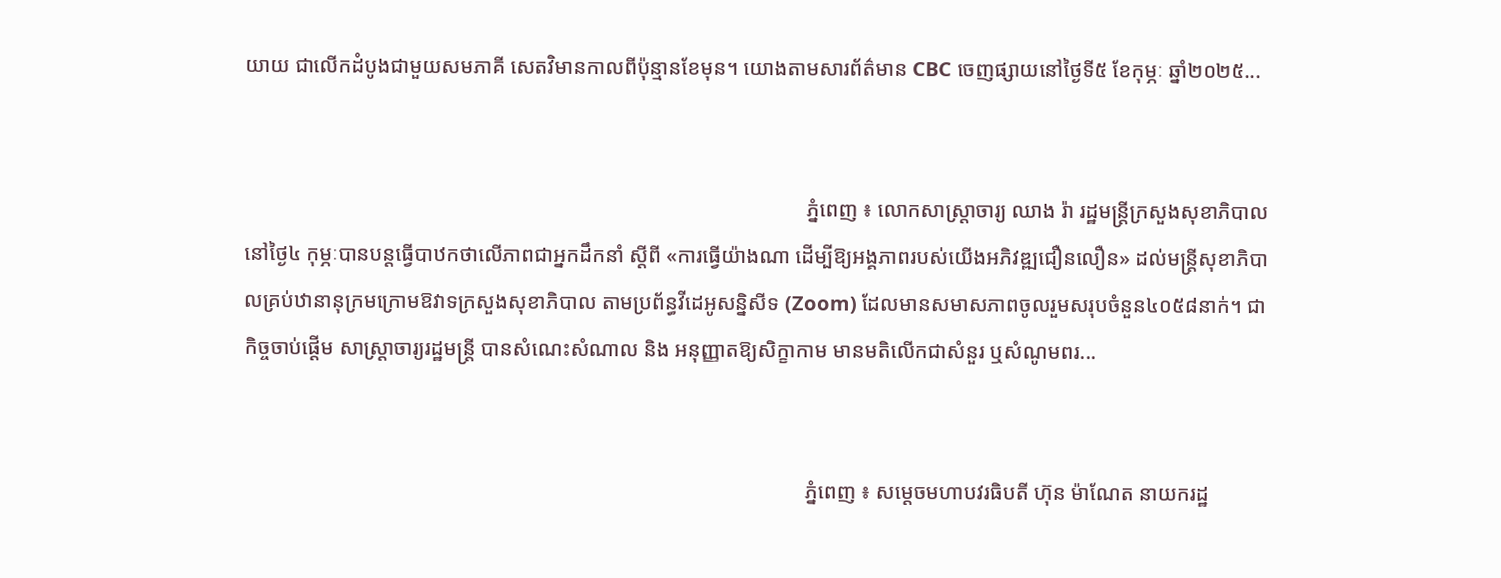យាយ ជាលើកដំបូងជាមួយសមភាគី សេតវិមានកាលពីប៉ុន្មានខែមុន។ យោងតាមសារព័ត៌មាន CBC ចេញផ្សាយនៅថ្ងៃទី៥ ខែកុម្ភៈ ឆ្នាំ២០២៥...


                                                                                                            ភ្នំពេញ ៖ លោកសាស្ត្រាចារ្យ ឈាង រ៉ា រដ្ឋមន្ត្រីក្រសួងសុខាភិបាល នៅថ្ងៃ៤ កុម្ភៈបានបន្តធ្វើបាឋកថាលើភាពជាអ្នកដឹកនាំ ស្តីពី «ការធ្វើយ៉ាងណា ដើម្បីឱ្យអង្គភាពរបស់យើងអភិវឌ្ឍជឿនលឿន» ដល់មន្រ្តីសុខាភិបាលគ្រប់ឋានានុក្រមក្រោមឱវាទក្រសួងសុខាភិបាល តាមប្រព័ន្ធវីដេអូសន្និសីទ (Zoom) ដែលមានសមាសភាពចូលរួមសរុបចំនួន៤០៥៨នាក់។ ជាកិច្ចចាប់ផ្តើម សាស្រ្តាចារ្យរដ្ឋមន្រ្តី បានសំណេះសំណាល និង អនុញ្ញាតឱ្យសិក្ខាកាម មានមតិលើកជាសំនួរ ឬសំណូមពរ...


                                                                                                            ភ្នំពេញ ៖ សម្តេចមហាបវរធិបតី ហ៊ុន ម៉ាណែត នាយករដ្ឋ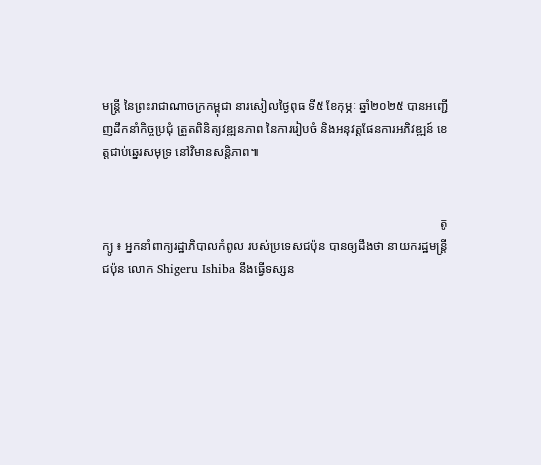មន្ត្រី នៃព្រះរាជាណាចក្រកម្ពុជា នារសៀលថ្ងៃពុធ ទី៥ ខែកុម្ភៈ ឆ្នាំ២០២៥ បានអញ្ជើញដឹកនាំកិច្ចប្រជុំ ត្រួតពិនិត្យវឌ្ឍនភាព នៃការរៀបចំ និងអនុវត្តផែនការអភិវឌ្ឍន៍ ខេត្តជាប់ឆ្នេរសមុទ្រ នៅវិមានសន្តិភាព៕


                                                                                                            តូក្យូ ៖ អ្នកនាំពាក្យរដ្ឋាភិបាលកំពូល របស់ប្រទេសជប៉ុន បានឲ្យដឹងថា នាយករដ្ឋមន្ត្រីជប៉ុន លោក Shigeru Ishiba នឹងធ្វើទស្សន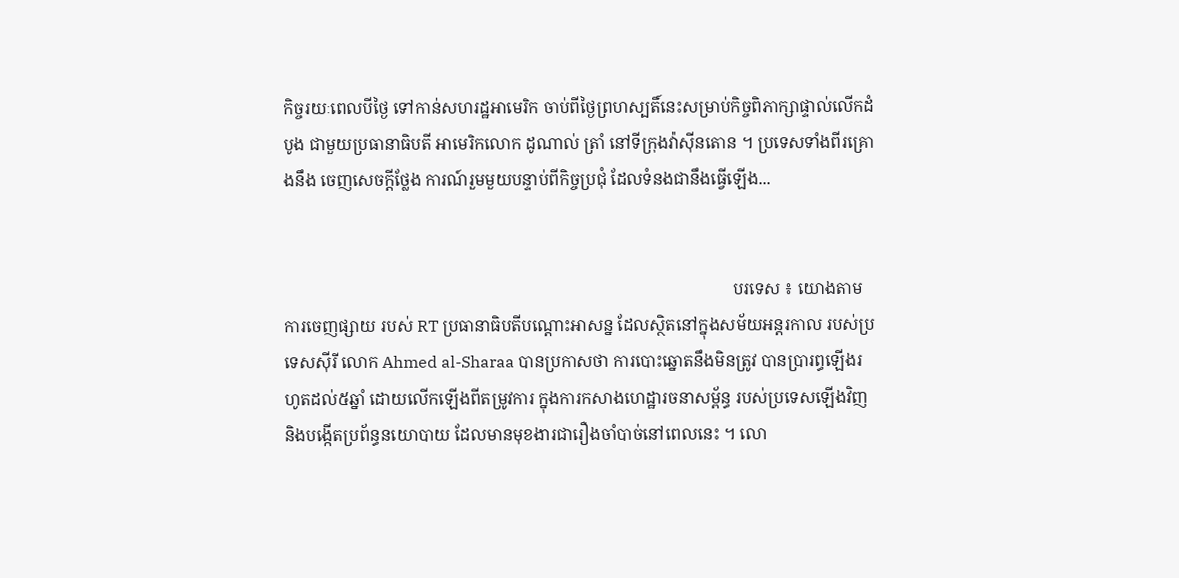កិច្ចរយៈពេលបីថ្ងៃ ទៅកាន់សហរដ្ឋអាមេរិក ចាប់ពីថ្ងៃព្រហស្បតិ៍នេះសម្រាប់កិច្ចពិភាក្សាផ្ទាល់លើកដំបូង ជាមួយប្រធានាធិបតី អាមេរិកលោក ដូណាល់ ត្រាំ នៅទីក្រុងវ៉ាស៊ីនតោន ។ ប្រទេសទាំងពីរគ្រោងនឹង ចេញសេចក្តីថ្លែង ការណ៍រួមមួយបន្ទាប់ពីកិច្ចប្រជុំ ដែលទំនងជានឹងធ្វើឡើង...


                                                                                                            បរទេស ៖ យោងតាមការចេញផ្សាយ របស់ RT ប្រធានាធិបតីបណ្តោះអាសន្ន ដែលស្ថិតនៅក្នុងសម័យអន្តរកាល របស់ប្រទេសស៊ីរី លោក Ahmed al-Sharaa បានប្រកាសថា ការបោះឆ្នោតនឹងមិនត្រូវ បានប្រារព្ធឡើងរហូតដល់៥ឆ្នាំ ដោយលើកឡើងពីតម្រូវការ ក្នុងការកសាងហេដ្ឋារចនាសម្ព័ន្ធ របស់ប្រទេសឡើងវិញ និងបង្កើតប្រព័ន្ធនយោបាយ ដែលមានមុខងារជារឿងចាំបាច់នៅពេលនេះ ។ លោ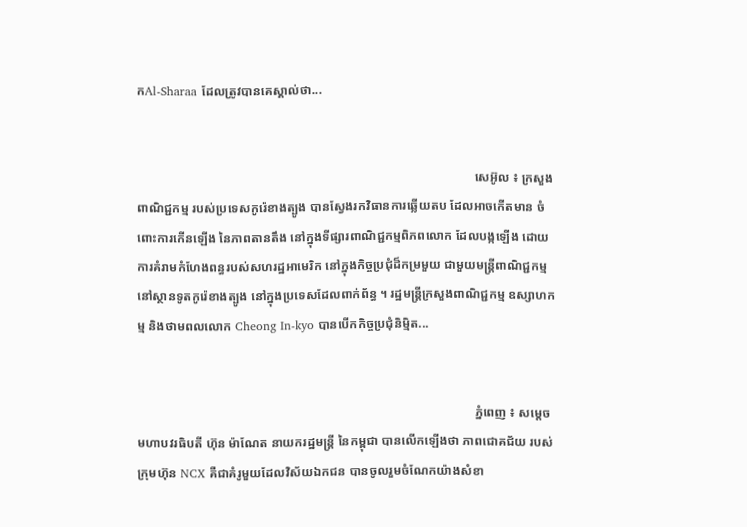កAl-Sharaa ដែលត្រូវបានគេស្គាល់ថា...


                                                                                                            សេអ៊ូល ៖ ក្រសួងពាណិជ្ជកម្ម របស់ប្រទេសកូរ៉េខាងត្បូង បានស្វែងរកវិធានការឆ្លើយតប ដែលអាចកើតមាន ចំពោះការកើនឡើង នៃភាពតានតឹង នៅក្នុងទីផ្សារពាណិជ្ជកម្មពិភពលោក ដែលបង្កឡើង ដោយការគំរាមកំហែងពន្ធរបស់សហរដ្ឋអាមេរិក នៅក្នុងកិច្ចប្រជុំដ៏កម្រមួយ ជាមួយមន្ត្រីពាណិជ្ជកម្ម នៅស្ថានទូតកូរ៉េខាងត្បូង នៅក្នុងប្រទេសដែលពាក់ព័ន្ធ ។ រដ្ឋមន្ត្រីក្រសួងពាណិជ្ជកម្ម ឧស្សាហកម្ម និងថាមពលលោក Cheong In-kyo បានបើកកិច្ចប្រជុំនិម្មិត...


                                                                                                            ភ្នំពេញ ៖ សម្តេចមហាបវរធិបតី ហ៊ុន ម៉ាណែត នាយករដ្ឋមន្ត្រី នៃកម្ពុជា បានលើកឡើងថា ភាពជោគជ័យ របស់ក្រុមហ៊ុន NCX គឺជាគំរូមួយដែលវិស័យឯកជន បានចូលរួមចំណែកយ៉ាងសំខា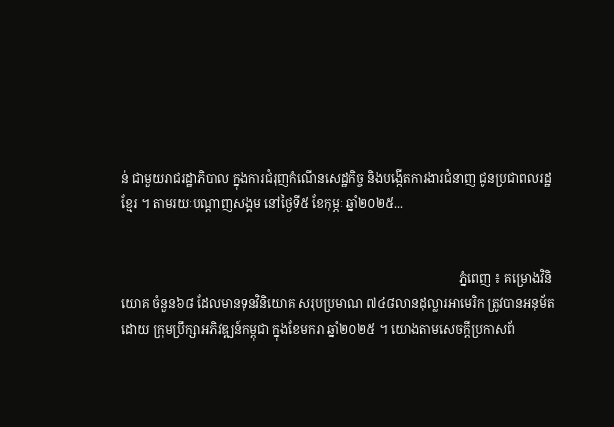ន់ ជាមួយរាជរដ្ឋាភិបាល ក្នុងការជំរុញកំណើនសេដ្ឋកិច្ច និងបង្កើតការងារជំនាញ ជូនប្រជាពលរដ្ឋខ្មែរ ។ តាមរយៈបណ្ដាញសង្គម នៅថ្ងៃទី៥ ខែកុម្ភៈ ឆ្នាំ២០២៥...


                                                                                                            ភ្នំពេញ ៖ គម្រោងវិនិយោគ ចំនួន៦៨ ដែលមានទុនវិនិយោគ សរុបប្រមាណ ៧៤៨លានដុល្លារអាមេរិក ត្រូវបានអនុម័តដោយ ក្រុមប្រឹក្សាអភិវឌ្ឍន៍កម្ពុជា ក្នុងខែមករា ឆ្នាំ២០២៥ ។ យោងតាមសេចក្ដីប្រកាសព័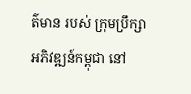ត៌មាន របស់ ក្រុមប្រឹក្សាអភិវឌ្ឍន៍កម្ពុជា នៅ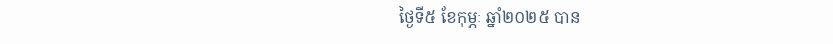ថ្ងៃទី៥ ខែកុម្ភៈ ឆ្នាំ២០២៥ បាន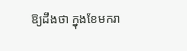ឱ្យដឹងថា ក្នុងខែមករា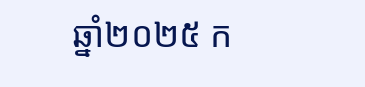ឆ្នាំ២០២៥ ក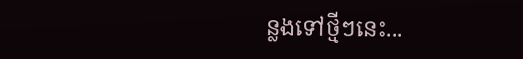ន្លងទៅថ្មីៗនេះ...